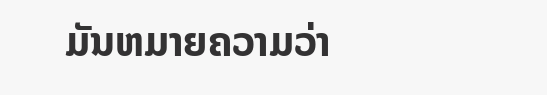ມັນຫມາຍຄວາມວ່າ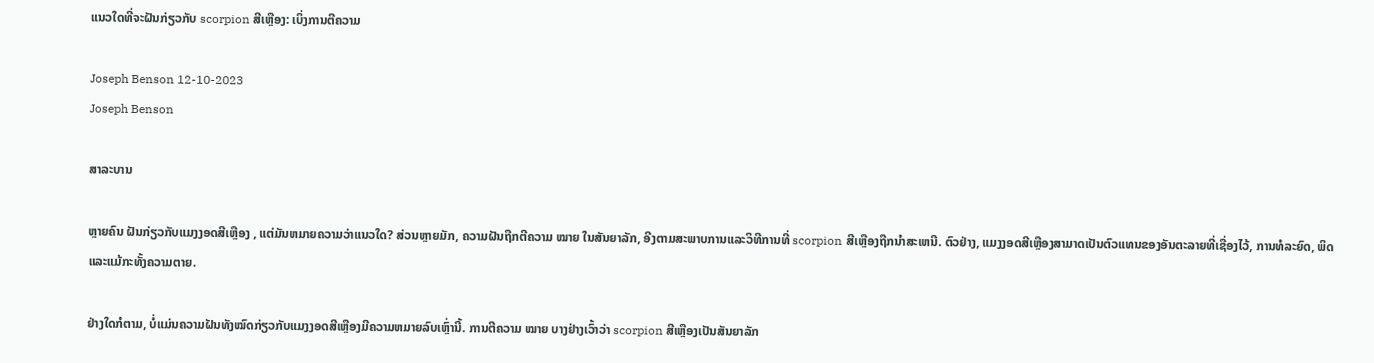ແນວໃດທີ່ຈະຝັນກ່ຽວກັບ scorpion ສີເຫຼືອງ: ເບິ່ງການຕີຄວາມ

Joseph Benson 12-10-2023
Joseph Benson

ສາລະບານ

ຫຼາຍຄົນ ຝັນກ່ຽວກັບແມງງອດສີເຫຼືອງ , ແຕ່ມັນຫມາຍຄວາມວ່າແນວໃດ? ສ່ວນຫຼາຍມັກ, ຄວາມຝັນຖືກຕີຄວາມ ໝາຍ ໃນສັນຍາລັກ, ອີງຕາມສະພາບການແລະວິທີການທີ່ scorpion ສີເຫຼືອງຖືກນໍາສະເຫນີ. ຕົວຢ່າງ, ແມງງອດສີເຫຼືອງສາມາດເປັນຕົວແທນຂອງອັນຕະລາຍທີ່ເຊື່ອງໄວ້, ການທໍລະຍົດ, ພິດແລະແມ້ກະທັ້ງຄວາມຕາຍ.

ຢ່າງໃດກໍຕາມ, ບໍ່ແມ່ນຄວາມຝັນທັງໝົດກ່ຽວກັບແມງງອດສີເຫຼືອງມີຄວາມຫມາຍລົບເຫຼົ່ານີ້. ການຕີຄວາມ ໝາຍ ບາງຢ່າງເວົ້າວ່າ scorpion ສີເຫຼືອງເປັນສັນຍາລັກ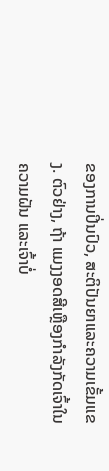ຂອງການປິ່ນປົວ, ສະຕິປັນຍາແລະຄວາມເຂັ້ມແຂງ. ຕົວຢ່າງ, ຖ້າ ແມງງອດສີເຫຼືອງກຳລັງກັດເຈົ້າໃນຄວາມຝັນ ແລະເຈົ້າບໍ່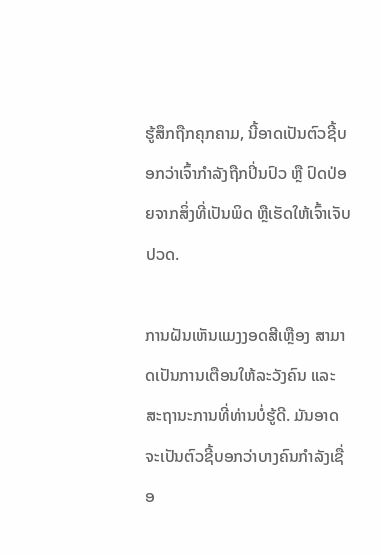ຮູ້ສຶກຖືກຄຸກຄາມ, ນີ້ອາດເປັນຕົວຊີ້ບອກວ່າເຈົ້າກຳລັງຖືກປິ່ນປົວ ຫຼື ປົດປ່ອຍຈາກສິ່ງທີ່ເປັນພິດ ຫຼືເຮັດໃຫ້ເຈົ້າເຈັບປວດ.

ການຝັນເຫັນແມງງອດສີເຫຼືອງ ສາມາດເປັນການເຕືອນໃຫ້ລະວັງຄົນ ແລະ ສະຖານະການທີ່ທ່ານບໍ່ຮູ້ດີ. ມັນອາດຈະເປັນຕົວຊີ້ບອກວ່າບາງຄົນກໍາລັງເຊື່ອ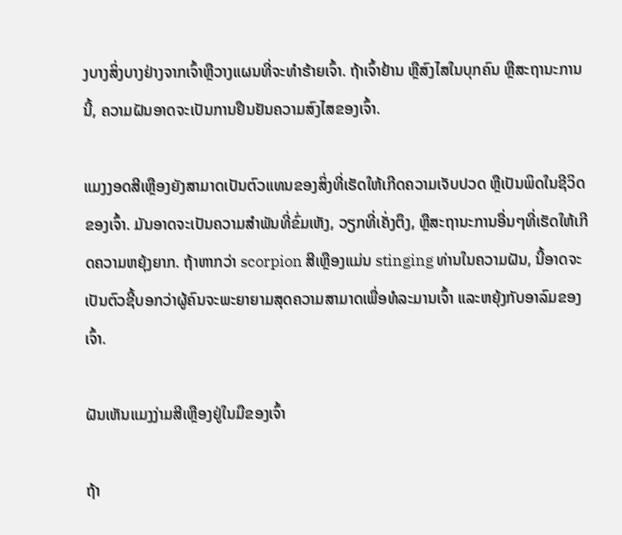ງບາງສິ່ງບາງຢ່າງຈາກເຈົ້າຫຼືວາງແຜນທີ່ຈະທໍາຮ້າຍເຈົ້າ. ຖ້າເຈົ້າຢ້ານ ຫຼືສົງໄສໃນບຸກຄົນ ຫຼືສະຖານະການນີ້, ຄວາມຝັນອາດຈະເປັນການຢືນຢັນຄວາມສົງໄສຂອງເຈົ້າ.

ແມງງອດສີເຫຼືອງຍັງສາມາດເປັນຕົວແທນຂອງສິ່ງທີ່ເຮັດໃຫ້ເກີດຄວາມເຈັບປວດ ຫຼືເປັນພິດໃນຊີວິດຂອງເຈົ້າ. ມັນອາດຈະເປັນຄວາມສໍາພັນທີ່ຂົ່ມເຫັງ, ວຽກທີ່ເຄັ່ງຕຶງ, ຫຼືສະຖານະການອື່ນໆທີ່ເຮັດໃຫ້ເກີດຄວາມຫຍຸ້ງຍາກ. ຖ້າຫາກວ່າ scorpion ສີເຫຼືອງແມ່ນ stinging ທ່ານໃນຄວາມຝັນ, ນີ້ອາດຈະເປັນຕົວຊີ້ບອກວ່າຜູ້ຄົນຈະພະຍາຍາມສຸດຄວາມສາມາດເພື່ອທໍລະມານເຈົ້າ ແລະຫຍຸ້ງກັບອາລົມຂອງເຈົ້າ.

ຝັນເຫັນແມງງ່າມສີເຫຼືອງຢູ່ໃນມືຂອງເຈົ້າ

ຖ້າ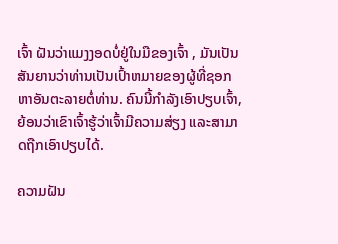ເຈົ້າ ຝັນວ່າແມງງອດບໍ່ຢູ່ໃນມືຂອງເຈົ້າ , ມັນເປັນສັນຍານວ່າທ່ານເປັນເປົ້າຫມາຍຂອງຜູ້ທີ່ຊອກຫາອັນຕະລາຍຕໍ່ທ່ານ. ຄົນນີ້ກຳລັງເອົາປຽບເຈົ້າ, ຍ້ອນວ່າເຂົາເຈົ້າຮູ້ວ່າເຈົ້າມີຄວາມສ່ຽງ ແລະສາມາດຖືກເອົາປຽບໄດ້.

ຄວາມຝັນ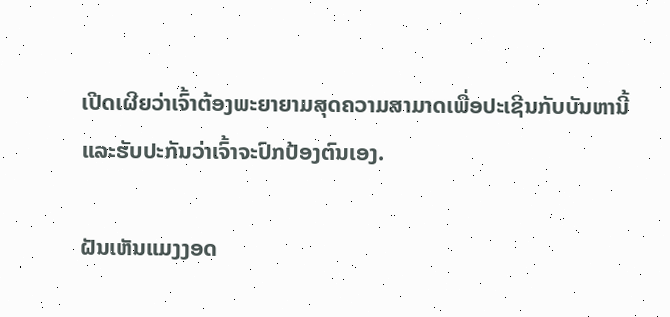ເປີດເຜີຍວ່າເຈົ້າຕ້ອງພະຍາຍາມສຸດຄວາມສາມາດເພື່ອປະເຊີນກັບບັນຫານີ້ ແລະຮັບປະກັນວ່າເຈົ້າຈະປົກປ້ອງຕົນເອງ.

ຝັນເຫັນແມງງອດ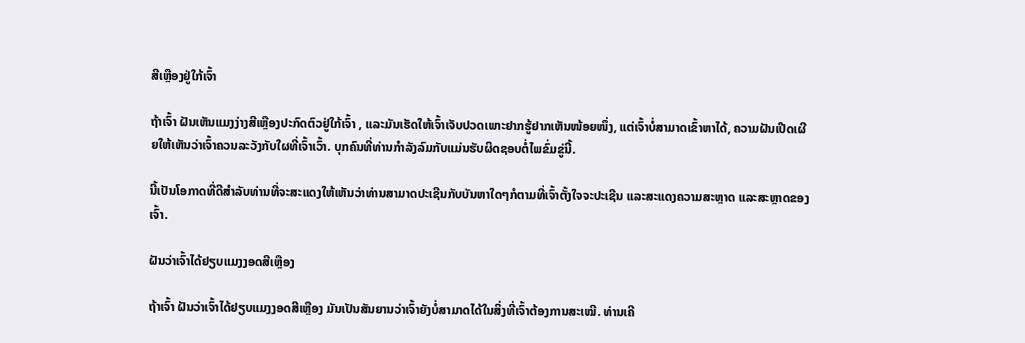ສີເຫຼືອງຢູ່ໃກ້ເຈົ້າ

ຖ້າເຈົ້າ ຝັນເຫັນແມງງ່າງສີເຫຼືອງປະກົດຕົວຢູ່ໃກ້ເຈົ້າ , ແລະມັນເຮັດໃຫ້ເຈົ້າເຈັບປວດເພາະຢາກຮູ້ຢາກເຫັນໜ້ອຍໜຶ່ງ, ແຕ່ເຈົ້າບໍ່ສາມາດເຂົ້າຫາໄດ້, ຄວາມຝັນເປີດເຜີຍໃຫ້ເຫັນວ່າເຈົ້າຄວນລະວັງກັບໃຜທີ່ເຈົ້າເວົ້າ. ບຸກຄົນທີ່ທ່ານກຳລັງລົມກັບແມ່ນຮັບຜິດຊອບຕໍ່ໄພຂົ່ມຂູ່ນີ້.

ນີ້ເປັນໂອກາດທີ່ດີສໍາລັບທ່ານທີ່ຈະສະແດງໃຫ້ເຫັນວ່າທ່ານສາມາດປະເຊີນກັບບັນຫາໃດໆກໍຕາມທີ່ເຈົ້າຕັ້ງໃຈຈະປະເຊີນ ແລະສະແດງຄວາມສະຫຼາດ ແລະສະຫຼາດຂອງເຈົ້າ.

ຝັນວ່າເຈົ້າໄດ້ຢຽບແມງງອດສີເຫຼືອງ

ຖ້າເຈົ້າ ຝັນວ່າເຈົ້າໄດ້ຢຽບແມງງອດສີເຫຼືອງ ມັນເປັນສັນຍານວ່າເຈົ້າຍັງບໍ່ສາມາດໄດ້ໃນສິ່ງທີ່ເຈົ້າຕ້ອງການສະເໝີ. ທ່ານເຄີ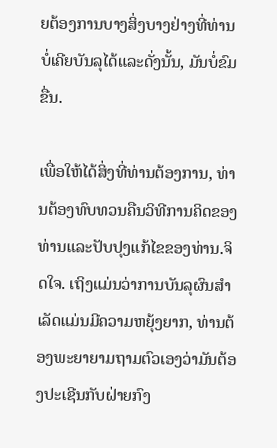ຍຕ້ອງການບາງສິ່ງບາງຢ່າງທີ່ທ່ານບໍ່ເຄີຍບັນລຸໄດ້ແລະດັ່ງນັ້ນ, ມັນບໍ່ຂົມຂື່ນ.

ເພື່ອໃຫ້ໄດ້ສິ່ງທີ່ທ່ານຕ້ອງການ, ທ່ານຕ້ອງທົບທວນຄືນວິທີການຄິດຂອງທ່ານແລະປັບປຸງແກ້ໄຂຂອງທ່ານ.ຈິດໃຈ. ເຖິງແມ່ນວ່າການບັນລຸຜົນສໍາເລັດແມ່ນມີຄວາມຫຍຸ້ງຍາກ, ທ່ານຕ້ອງພະຍາຍາມຖາມຕົວເອງວ່າມັນຕ້ອງປະເຊີນກັບຝ່າຍກົງ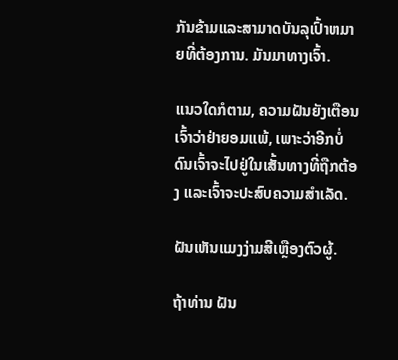ກັນຂ້າມແລະສາມາດບັນລຸເປົ້າຫມາຍທີ່ຕ້ອງການ. ມັນມາທາງເຈົ້າ.

ແນວໃດກໍຕາມ, ຄວາມຝັນຍັງເຕືອນເຈົ້າວ່າຢ່າຍອມແພ້, ເພາະວ່າອີກບໍ່ດົນເຈົ້າຈະໄປຢູ່ໃນເສັ້ນທາງທີ່ຖືກຕ້ອງ ແລະເຈົ້າຈະປະສົບຄວາມສຳເລັດ.

ຝັນເຫັນແມງງ່າມສີເຫຼືອງຕົວຜູ້.

ຖ້າທ່ານ ຝັນ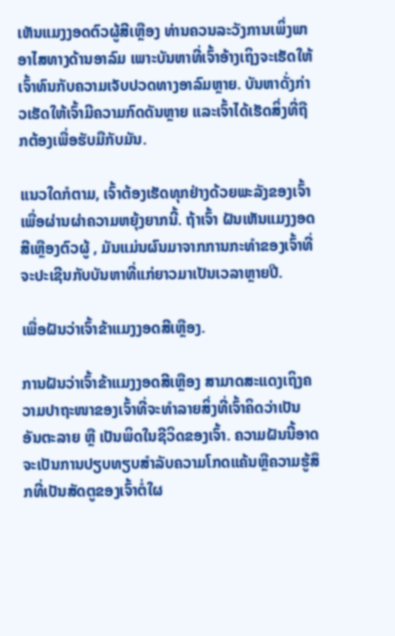ເຫັນແມງງອດຕົວຜູ້ສີເຫຼືອງ ທ່ານຄວນລະວັງການເພິ່ງພາອາໄສທາງດ້ານອາລົມ ເພາະບັນຫາທີ່ເຈົ້າອ້າງເຖິງຈະເຮັດໃຫ້ເຈົ້າທົນກັບຄວາມເຈັບປວດທາງອາລົມຫຼາຍ. ບັນຫາດັ່ງກ່າວເຮັດໃຫ້ເຈົ້າມີຄວາມກົດດັນຫຼາຍ ແລະເຈົ້າໄດ້ເຮັດສິ່ງທີ່ຖືກຕ້ອງເພື່ອຮັບມືກັບມັນ.

ແນວໃດກໍຕາມ, ເຈົ້າຕ້ອງເຮັດທຸກຢ່າງດ້ວຍພະລັງຂອງເຈົ້າເພື່ອຜ່ານຜ່າຄວາມຫຍຸ້ງຍາກນີ້. ຖ້າເຈົ້າ ຝັນເຫັນແມງງອດສີເຫຼືອງຕົວຜູ້ , ມັນແມ່ນຜົນມາຈາກການກະທຳຂອງເຈົ້າທີ່ຈະປະເຊີນກັບບັນຫາທີ່ແກ່ຍາວມາເປັນເວລາຫຼາຍປີ.

ເພື່ອຝັນວ່າເຈົ້າຂ້າແມງງອດສີເຫຼືອງ.

ການຝັນວ່າເຈົ້າຂ້າແມງງອດສີເຫຼືອງ ສາມາດສະແດງເຖິງຄວາມປາຖະໜາຂອງເຈົ້າທີ່ຈະທຳລາຍສິ່ງທີ່ເຈົ້າຄິດວ່າເປັນອັນຕະລາຍ ຫຼື ເປັນພິດໃນຊີວິດຂອງເຈົ້າ. ຄວາມຝັນນີ້ອາດຈະເປັນການປຽບທຽບສໍາລັບຄວາມໂກດແຄ້ນຫຼືຄວາມຮູ້ສຶກທີ່ເປັນສັດຕູຂອງເຈົ້າຕໍ່ໃຜ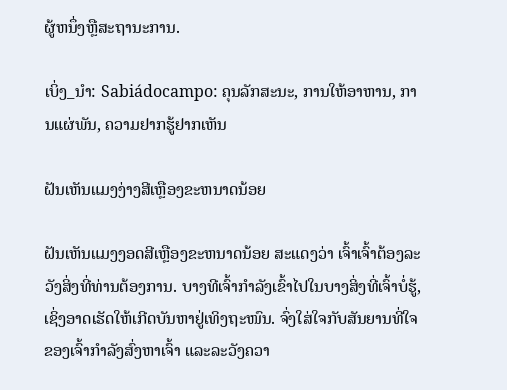ຜູ້ຫນຶ່ງຫຼືສະຖານະການ.

ເບິ່ງ_ນຳ: Sabiádocampo: ຄຸນລັກສະນະ, ການໃຫ້ອາຫານ, ການແຜ່ພັນ, ຄວາມຢາກຮູ້ຢາກເຫັນ

ຝັນເຫັນແມງງ່າງສີເຫຼືອງຂະຫນາດນ້ອຍ

ຝັນເຫັນແມງງອດສີເຫຼືອງຂະຫນາດນ້ອຍ ສະແດງວ່າ ເຈົ້າເຈົ້າຕ້ອງລະວັງສິ່ງທີ່ທ່ານຕ້ອງການ. ບາງທີເຈົ້າກຳລັງເຂົ້າໄປໃນບາງສິ່ງທີ່ເຈົ້າບໍ່ຮູ້, ເຊິ່ງອາດເຮັດໃຫ້ເກີດບັນຫາຢູ່ເທິງຖະໜົນ. ຈົ່ງໃສ່ໃຈກັບສັນຍານທີ່ໃຈຂອງເຈົ້າກຳລັງສົ່ງຫາເຈົ້າ ແລະລະວັງຄວາ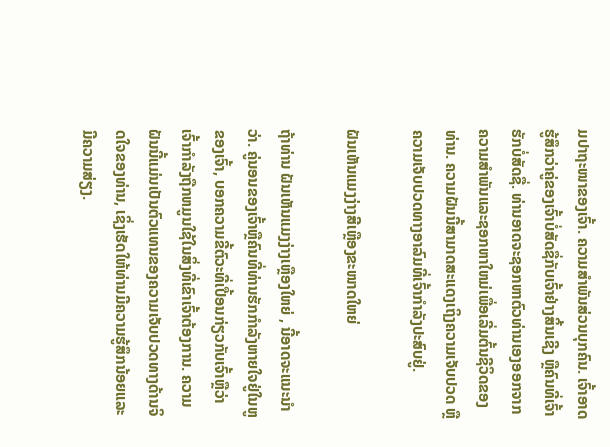ມປາຖະໜາຂອງເຈົ້າ. ຄວາມສໍາພັນສ່ວນບຸກຄົນ. ເຈົ້າອາດຮູ້ສຶກວ່າຄູ່ຂອງເຈົ້າບໍ່ສັດຊື່ກັບເຈົ້າຢ່າງສິ້ນເຊີງ ຫຼືຄົນທີ່ເຈົ້າຮັກບໍ່ສັດຊື່. ທ່ານອາດຈະຊອກຫາຕົວທ່ານເອງອອກຈາກຄວາມສໍາພັນແລະຊອກຫາໃຫມ່ເພື່ອເລີ່ມຕົ້ນຊີວິດຂອງທ່ານ. ຄວາມຝັນນີ້ສາມາດສະແດງເຖິງຄວາມເຈັບປວດ ຫຼືຄວາມເຈັບປວດທາງອາລົມທີ່ເຈົ້າກຳລັງປະສົບຢູ່.

ຝັນເຫັນແມງງ່າງສີເຫຼືອງຂະໜາດໃຫຍ່

ຖ້າທ່ານ ຝັນເຫັນແມງງ່າງເຫຼືອງໃຫຍ່ , ນີ້ອາດຈະແນະນຳວ່າ. ຄູ່ນອນຂອງເຈົ້າຫຼືຄົນທີ່ທ່ານຮັກກໍາລັງຫາຍໃຈຢູ່ໃນຫູຂອງເຈົ້າ, ບອກຄວາມຂີ້ຕົວະທີ່ເປື້ອນກ່ຽວກັບເຈົ້າຫຼືວ່າເຈົ້າກໍາລັງຖືກຫມູນໃຊ້ໃນສິ່ງທີ່ເຂົາເຈົ້າຕ້ອງການ. ຄວາມຝັນນີ້ແມ່ນເປັນຕົວແທນຂອງຄວາມເຈັບປວດທາງດ້ານຈິດໃຈຂອງທ່ານ, ເຊິ່ງເຮັດໃຫ້ທ່ານມີຄວາມຮູ້ສຶກນ້ອຍແລະມີຄວາມສ່ຽງ.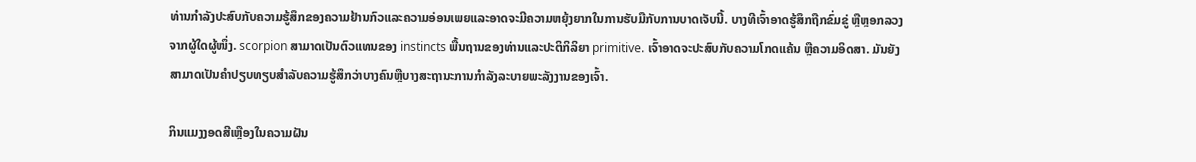ທ່ານກໍາລັງປະສົບກັບຄວາມຮູ້ສຶກຂອງຄວາມຢ້ານກົວແລະຄວາມອ່ອນເພຍແລະອາດຈະມີຄວາມຫຍຸ້ງຍາກໃນການຮັບມືກັບການບາດເຈັບນີ້. ບາງທີເຈົ້າອາດຮູ້ສຶກຖືກຂົ່ມຂູ່ ຫຼືຫຼອກລວງຈາກຜູ້ໃດຜູ້ໜຶ່ງ. scorpion ສາມາດເປັນຕົວແທນຂອງ instincts ພື້ນຖານຂອງທ່ານແລະປະຕິກິລິຍາ primitive. ເຈົ້າອາດຈະປະສົບກັບຄວາມໂກດແຄ້ນ ຫຼືຄວາມອິດສາ. ມັນຍັງສາມາດເປັນຄໍາປຽບທຽບສໍາລັບຄວາມຮູ້ສຶກວ່າບາງຄົນຫຼືບາງສະຖານະການກໍາລັງລະບາຍພະລັງງານຂອງເຈົ້າ.

ກິນແມງງອດສີເຫຼືອງໃນຄວາມຝັນ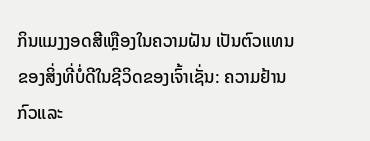ກິນແມງງອດສີເຫຼືອງໃນຄວາມຝັນ ເປັນຕົວແທນຂອງສິ່ງທີ່ບໍ່ດີໃນຊີວິດຂອງເຈົ້າເຊັ່ນ: ຄວາມຢ້ານກົວແລະ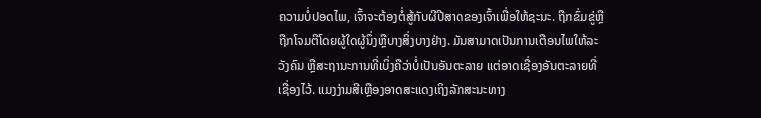ຄວາມບໍ່ປອດໄພ, ເຈົ້າຈະຕ້ອງຕໍ່ສູ້ກັບຜີປີສາດຂອງເຈົ້າເພື່ອໃຫ້ຊະນະ. ຖືກຂົ່ມຂູ່ຫຼືຖືກໂຈມຕີໂດຍຜູ້ໃດຜູ້ນຶ່ງຫຼືບາງສິ່ງບາງຢ່າງ. ມັນສາມາດເປັນການເຕືອນໄພໃຫ້ລະວັງຄົນ ຫຼືສະຖານະການທີ່ເບິ່ງຄືວ່າບໍ່ເປັນອັນຕະລາຍ ແຕ່ອາດເຊື່ອງອັນຕະລາຍທີ່ເຊື່ອງໄວ້. ແມງງ່າມສີເຫຼືອງອາດສະແດງເຖິງລັກສະນະທາງ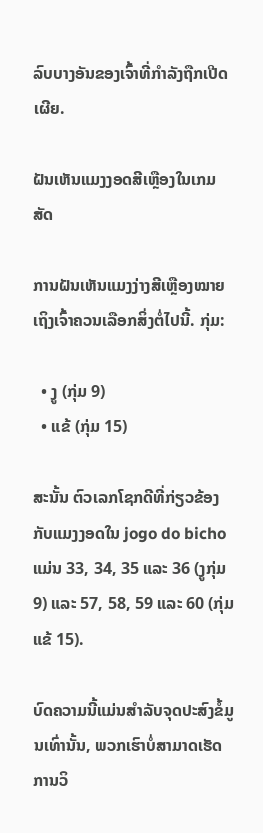ລົບບາງອັນຂອງເຈົ້າທີ່ກຳລັງຖືກເປີດເຜີຍ.

ຝັນເຫັນແມງງອດສີເຫຼືອງໃນເກມສັດ

ການຝັນເຫັນແມງງ່າງສີເຫຼືອງໝາຍເຖິງເຈົ້າຄວນເລືອກສິ່ງຕໍ່ໄປນີ້. ກຸ່ມ:

  • ງູ (ກຸ່ມ 9)
  • ແຂ້ (ກຸ່ມ 15)

ສະນັ້ນ ຕົວເລກໂຊກດີທີ່ກ່ຽວຂ້ອງກັບແມງງອດໃນ jogo do bicho ແມ່ນ 33, 34, 35 ແລະ 36 (ງູກຸ່ມ 9) ແລະ 57, 58, 59 ແລະ 60 (ກຸ່ມແຂ້ 15).

ບົດຄວາມນີ້ແມ່ນສໍາລັບຈຸດປະສົງຂໍ້ມູນເທົ່ານັ້ນ, ພວກເຮົາບໍ່ສາມາດເຮັດການວິ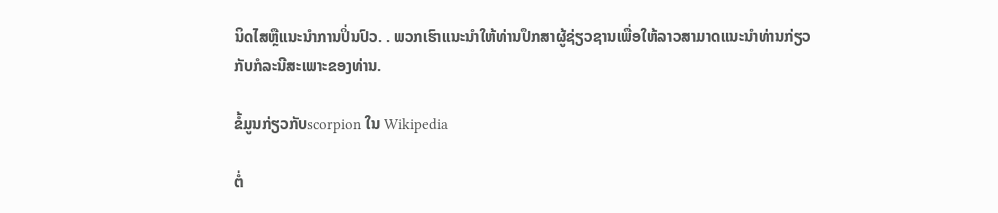ນິດໄສຫຼືແນະນໍາການປິ່ນປົວ. . ພວກເຮົາແນະນໍາໃຫ້ທ່ານປຶກສາຜູ້ຊ່ຽວຊານເພື່ອໃຫ້ລາວສາມາດແນະນໍາທ່ານກ່ຽວກັບກໍລະນີສະເພາະຂອງທ່ານ.

ຂໍ້ມູນກ່ຽວກັບscorpion ໃນ Wikipedia

ຕໍ່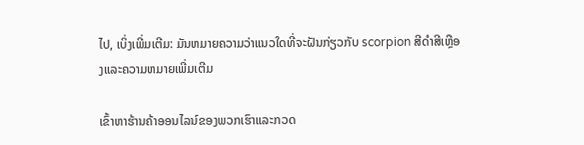ໄປ, ເບິ່ງເພີ່ມເຕີມ: ມັນຫມາຍຄວາມວ່າແນວໃດທີ່ຈະຝັນກ່ຽວກັບ scorpion ສີດໍາສີເຫຼືອງແລະຄວາມຫມາຍເພີ່ມເຕີມ

ເຂົ້າຫາຮ້ານຄ້າອອນໄລນ໌ຂອງພວກເຮົາແລະກວດ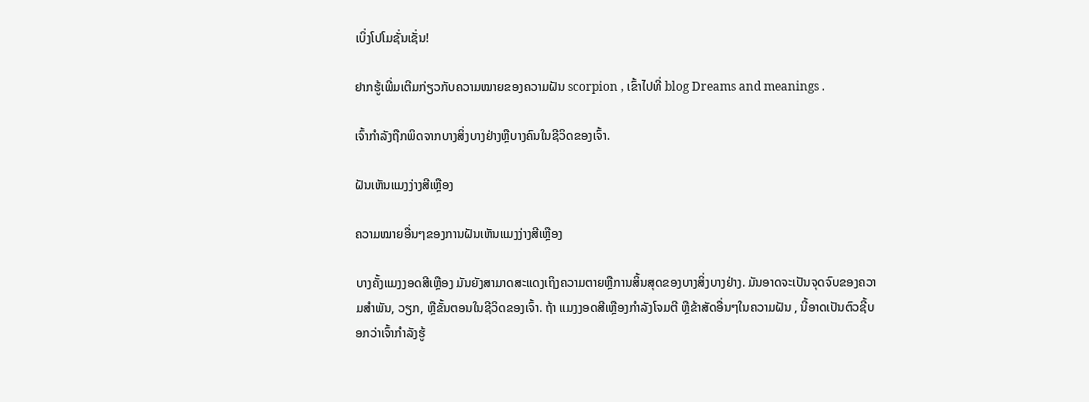ເບິ່ງໂປໂມຊັ່ນເຊັ່ນ!

ຢາກຮູ້ເພີ່ມເຕີມກ່ຽວກັບຄວາມໝາຍຂອງຄວາມຝັນ scorpion , ເຂົ້າໄປທີ່ blog Dreams and meanings .

ເຈົ້າກໍາລັງຖືກພິດຈາກບາງສິ່ງບາງຢ່າງຫຼືບາງຄົນໃນຊີວິດຂອງເຈົ້າ.

ຝັນເຫັນແມງງ່າງສີເຫຼືອງ

ຄວາມໝາຍອື່ນໆຂອງການຝັນເຫັນແມງງ່າງສີເຫຼືອງ

ບາງຄັ້ງແມງງອດສີເຫຼືອງ ມັນຍັງສາມາດສະແດງເຖິງຄວາມຕາຍຫຼືການສິ້ນສຸດຂອງບາງສິ່ງບາງຢ່າງ. ມັນອາດຈະເປັນຈຸດຈົບຂອງຄວາມສໍາພັນ, ວຽກ, ຫຼືຂັ້ນຕອນໃນຊີວິດຂອງເຈົ້າ. ຖ້າ ແມງງອດສີເຫຼືອງກຳລັງໂຈມຕີ ຫຼືຂ້າສັດອື່ນໆໃນຄວາມຝັນ , ນີ້ອາດເປັນຕົວຊີ້ບອກວ່າເຈົ້າກຳລັງຮູ້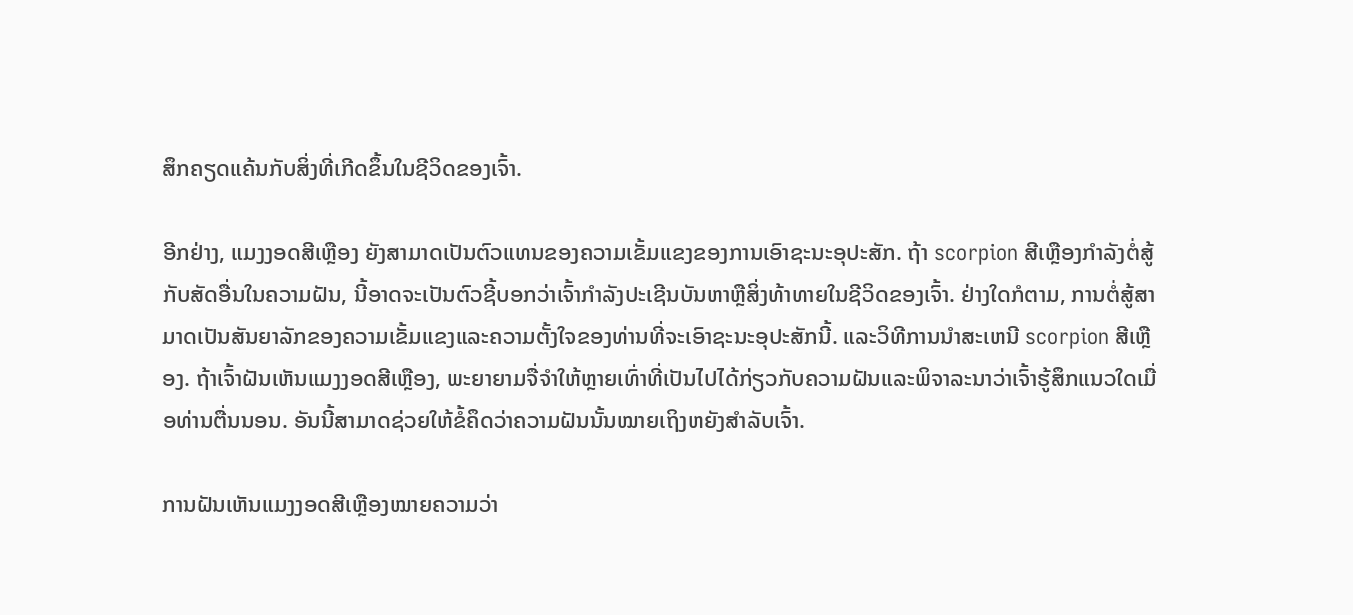ສຶກຄຽດແຄ້ນກັບສິ່ງທີ່ເກີດຂຶ້ນໃນຊີວິດຂອງເຈົ້າ.

ອີກຢ່າງ, ແມງງອດສີເຫຼືອງ ຍັງສາມາດເປັນຕົວແທນຂອງຄວາມເຂັ້ມແຂງຂອງການເອົາຊະນະອຸປະສັກ. ຖ້າ scorpion ສີເຫຼືອງກໍາລັງຕໍ່ສູ້ກັບສັດອື່ນໃນຄວາມຝັນ, ນີ້ອາດຈະເປັນຕົວຊີ້ບອກວ່າເຈົ້າກໍາລັງປະເຊີນບັນຫາຫຼືສິ່ງທ້າທາຍໃນຊີວິດຂອງເຈົ້າ. ຢ່າງໃດກໍຕາມ, ການຕໍ່ສູ້ສາມາດເປັນສັນຍາລັກຂອງຄວາມເຂັ້ມແຂງແລະຄວາມຕັ້ງໃຈຂອງທ່ານທີ່ຈະເອົາຊະນະອຸປະສັກນີ້. ແລະວິທີການນໍາສະເຫນີ scorpion ສີເຫຼືອງ. ຖ້າເຈົ້າຝັນເຫັນແມງງອດສີເຫຼືອງ, ພະຍາຍາມຈື່ຈໍາໃຫ້ຫຼາຍເທົ່າທີ່ເປັນໄປໄດ້ກ່ຽວກັບຄວາມຝັນແລະພິຈາລະນາວ່າເຈົ້າຮູ້ສຶກແນວໃດເມື່ອທ່ານຕື່ນນອນ. ອັນນີ້ສາມາດຊ່ວຍໃຫ້ຂໍ້ຄຶດວ່າຄວາມຝັນນັ້ນໝາຍເຖິງຫຍັງສຳລັບເຈົ້າ.

ການຝັນເຫັນແມງງອດສີເຫຼືອງໝາຍຄວາມວ່າ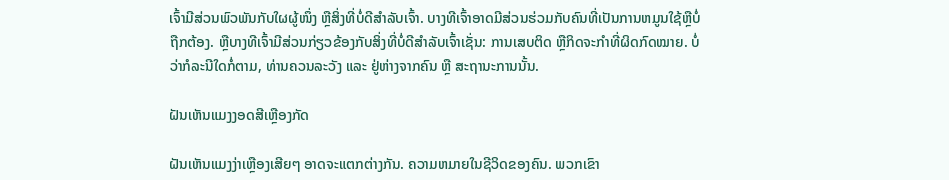ເຈົ້າມີສ່ວນພົວພັນກັບໃຜຜູ້ໜຶ່ງ ຫຼືສິ່ງທີ່ບໍ່ດີສຳລັບເຈົ້າ. ບາງທີເຈົ້າອາດມີສ່ວນຮ່ວມກັບຄົນທີ່ເປັນການຫມູນໃຊ້ຫຼືບໍ່ຖືກຕ້ອງ. ຫຼືບາງທີເຈົ້າມີສ່ວນກ່ຽວຂ້ອງກັບສິ່ງທີ່ບໍ່ດີສຳລັບເຈົ້າເຊັ່ນ: ການເສບຕິດ ຫຼືກິດຈະກຳທີ່ຜິດກົດໝາຍ. ບໍ່ວ່າກໍລະນີໃດກໍ່ຕາມ, ທ່ານຄວນລະວັງ ແລະ ຢູ່ຫ່າງຈາກຄົນ ຫຼື ສະຖານະການນັ້ນ.

ຝັນເຫັນແມງງອດສີເຫຼືອງກັດ

ຝັນເຫັນແມງງ່າເຫຼືອງເສີຍໆ ອາດຈະແຕກຕ່າງກັນ. ຄວາມຫມາຍໃນຊີວິດຂອງຄົນ. ພວກເຂົາ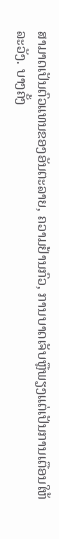ສາມາດເປັນຕົວແທນຂອງອັນຕະລາຍ, ຄວາມຢ້ານກົວ, ການບາດເຈັບຫຼືພຽງແຕ່ເປັນການເຕືອນໃຫ້ລະວັງ. ບາງຄັ້ງ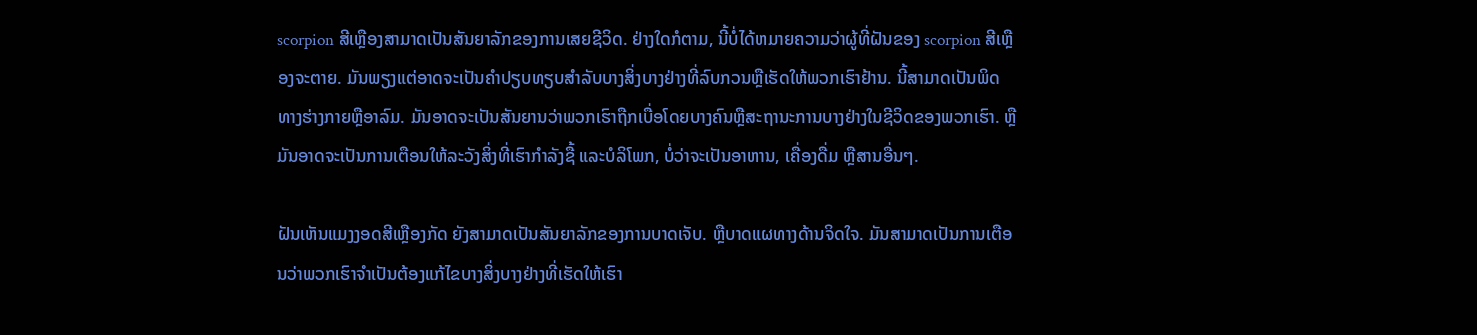scorpion ສີເຫຼືອງສາມາດເປັນສັນຍາລັກຂອງການເສຍຊີວິດ. ຢ່າງໃດກໍຕາມ, ນີ້ບໍ່ໄດ້ຫມາຍຄວາມວ່າຜູ້ທີ່ຝັນຂອງ scorpion ສີເຫຼືອງຈະຕາຍ. ມັນພຽງແຕ່ອາດຈະເປັນຄໍາປຽບທຽບສໍາລັບບາງສິ່ງບາງຢ່າງທີ່ລົບກວນຫຼືເຮັດໃຫ້ພວກເຮົາຢ້ານ. ນີ້ສາມາດເປັນພິດທາງຮ່າງກາຍຫຼືອາລົມ. ມັນອາດຈະເປັນສັນຍານວ່າພວກເຮົາຖືກເບື່ອໂດຍບາງຄົນຫຼືສະຖານະການບາງຢ່າງໃນຊີວິດຂອງພວກເຮົາ. ຫຼືມັນອາດຈະເປັນການເຕືອນໃຫ້ລະວັງສິ່ງທີ່ເຮົາກຳລັງຊື້ ແລະບໍລິໂພກ, ບໍ່ວ່າຈະເປັນອາຫານ, ເຄື່ອງດື່ມ ຫຼືສານອື່ນໆ.

ຝັນເຫັນແມງງອດສີເຫຼືອງກັດ ຍັງສາມາດເປັນສັນຍາລັກຂອງການບາດເຈັບ. ຫຼືບາດແຜທາງດ້ານຈິດໃຈ. ມັນສາມາດເປັນການເຕືອນວ່າພວກເຮົາຈໍາເປັນຕ້ອງແກ້ໄຂບາງສິ່ງບາງຢ່າງທີ່ເຮັດໃຫ້ເຮົາ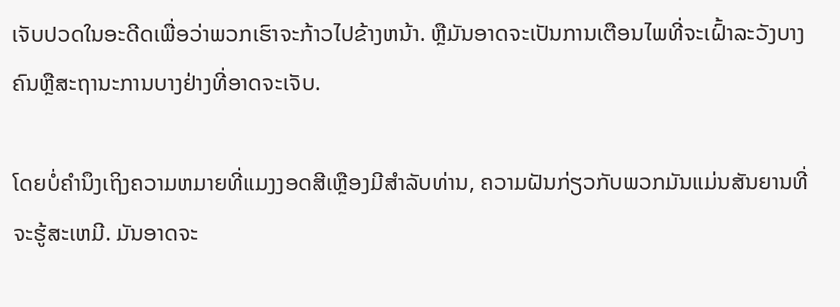ເຈັບປວດໃນອະດີດເພື່ອວ່າພວກເຮົາຈະກ້າວໄປຂ້າງຫນ້າ. ຫຼືມັນອາດຈະເປັນການເຕືອນໄພທີ່ຈະເຝົ້າລະວັງບາງຄົນຫຼືສະຖານະການບາງຢ່າງທີ່ອາດຈະເຈັບ.

ໂດຍບໍ່ຄໍານຶງເຖິງຄວາມຫມາຍທີ່ແມງງອດສີເຫຼືອງມີສໍາລັບທ່ານ, ຄວາມຝັນກ່ຽວກັບພວກມັນແມ່ນສັນຍານທີ່ຈະຮູ້ສະເຫມີ. ມັນອາດຈະ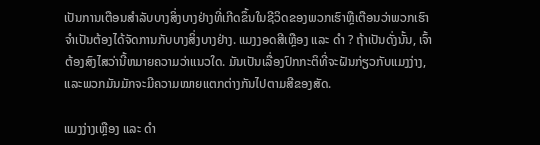ເປັນການເຕືອນສໍາລັບບາງສິ່ງບາງຢ່າງທີ່ເກີດຂຶ້ນໃນຊີວິດຂອງພວກເຮົາຫຼືເຕືອນວ່າພວກເຮົາຈໍາເປັນຕ້ອງໄດ້ຈັດການກັບບາງສິ່ງບາງຢ່າງ. ແມງງອດສີເຫຼືອງ ແລະ ດຳ ? ຖ້າເປັນດັ່ງນັ້ນ, ເຈົ້າຕ້ອງສົງໄສວ່ານີ້ຫມາຍຄວາມວ່າແນວໃດ. ມັນເປັນເລື່ອງປົກກະຕິທີ່ຈະຝັນກ່ຽວກັບແມງງ່າງ, ແລະພວກມັນມັກຈະມີຄວາມໝາຍແຕກຕ່າງກັນໄປຕາມສີຂອງສັດ.

ແມງງ່າງເຫຼືອງ ແລະ ດຳ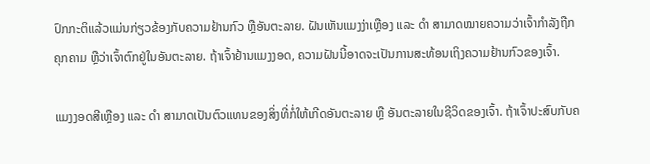ປົກກະຕິແລ້ວແມ່ນກ່ຽວຂ້ອງກັບຄວາມຢ້ານກົວ ຫຼືອັນຕະລາຍ. ຝັນເຫັນແມງງ່າເຫຼືອງ ແລະ ດຳ ສາມາດໝາຍຄວາມວ່າເຈົ້າກຳລັງຖືກຄຸກຄາມ ຫຼືວ່າເຈົ້າຕົກຢູ່ໃນອັນຕະລາຍ. ຖ້າເຈົ້າຢ້ານແມງງອດ, ຄວາມຝັນນີ້ອາດຈະເປັນການສະທ້ອນເຖິງຄວາມຢ້ານກົວຂອງເຈົ້າ.

ແມງງອດສີເຫຼືອງ ແລະ ດຳ ສາມາດເປັນຕົວແທນຂອງສິ່ງທີ່ກໍ່ໃຫ້ເກີດອັນຕະລາຍ ຫຼື ອັນຕະລາຍໃນຊີວິດຂອງເຈົ້າ. ຖ້າເຈົ້າປະສົບກັບຄ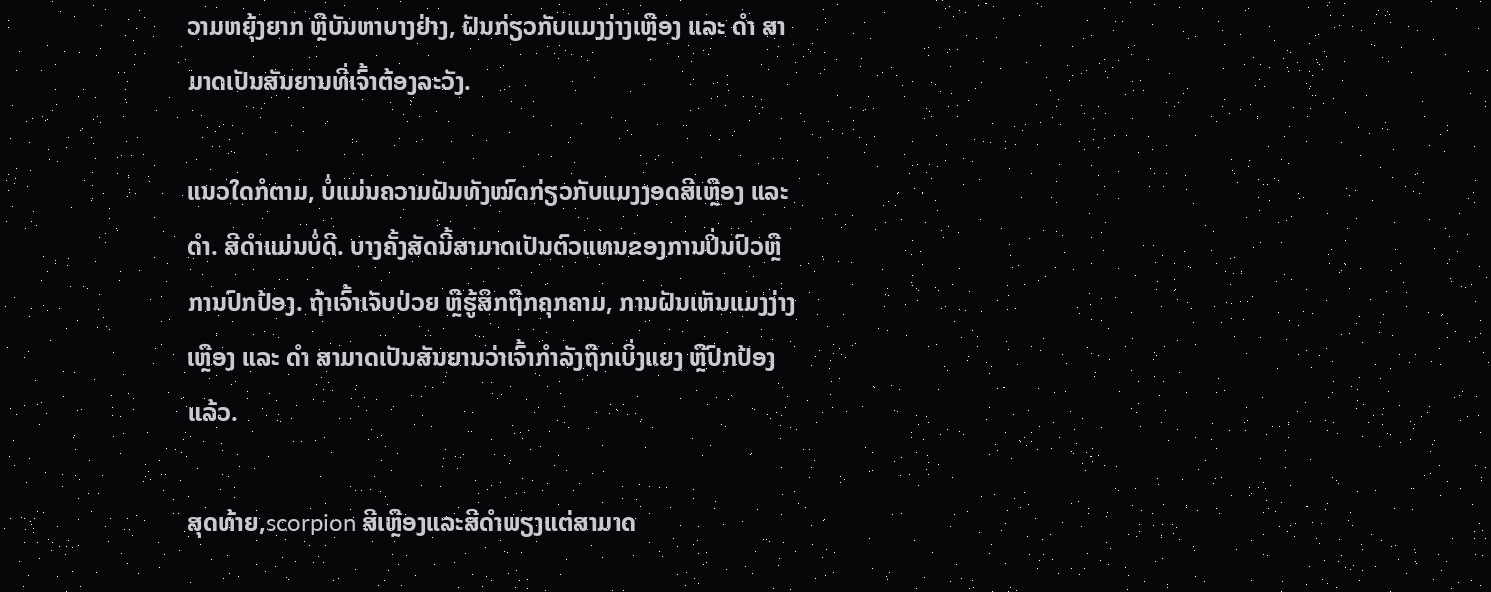ວາມຫຍຸ້ງຍາກ ຫຼືບັນຫາບາງຢ່າງ, ຝັນກ່ຽວກັບແມງງ່າງເຫຼືອງ ແລະ ດຳ ສາມາດເປັນສັນຍານທີ່ເຈົ້າຕ້ອງລະວັງ.

ແນວໃດກໍຕາມ, ບໍ່ແມ່ນຄວາມຝັນທັງໝົດກ່ຽວກັບແມງງອດສີເຫຼືອງ ແລະ ດຳ. ສີດໍາແມ່ນບໍ່ດີ. ບາງຄັ້ງສັດນີ້ສາມາດເປັນຕົວແທນຂອງການປິ່ນປົວຫຼືການປົກປ້ອງ. ຖ້າເຈົ້າເຈັບປ່ວຍ ຫຼືຮູ້ສຶກຖືກຄຸກຄາມ, ການຝັນເຫັນແມງງ່າງເຫຼືອງ ແລະ ດຳ ສາມາດເປັນສັນຍານວ່າເຈົ້າກຳລັງຖືກເບິ່ງແຍງ ຫຼືປົກປ້ອງແລ້ວ.

ສຸດທ້າຍ,scorpion ສີເຫຼືອງແລະສີດໍາພຽງແຕ່ສາມາດ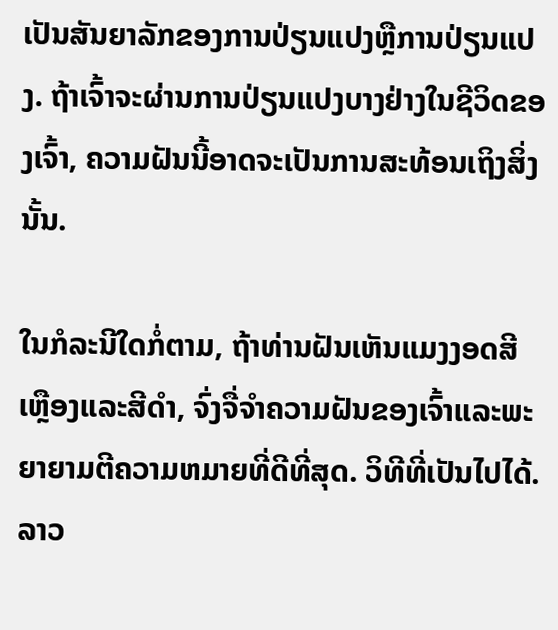ເປັນສັນຍາລັກຂອງການປ່ຽນແປງຫຼືການປ່ຽນແປງ. ຖ້າເຈົ້າຈະຜ່ານການປ່ຽນແປງບາງຢ່າງໃນຊີວິດຂອງເຈົ້າ, ຄວາມຝັນນີ້ອາດຈະເປັນການສະທ້ອນເຖິງສິ່ງນັ້ນ.

ໃນກໍລະນີໃດກໍ່ຕາມ, ຖ້າທ່ານຝັນເຫັນແມງງອດສີເຫຼືອງແລະສີດໍາ, ຈົ່ງຈື່ຈໍາຄວາມຝັນຂອງເຈົ້າແລະພະຍາຍາມຕີຄວາມຫມາຍທີ່ດີທີ່ສຸດ. ວິທີທີ່ເປັນໄປໄດ້. ລາວ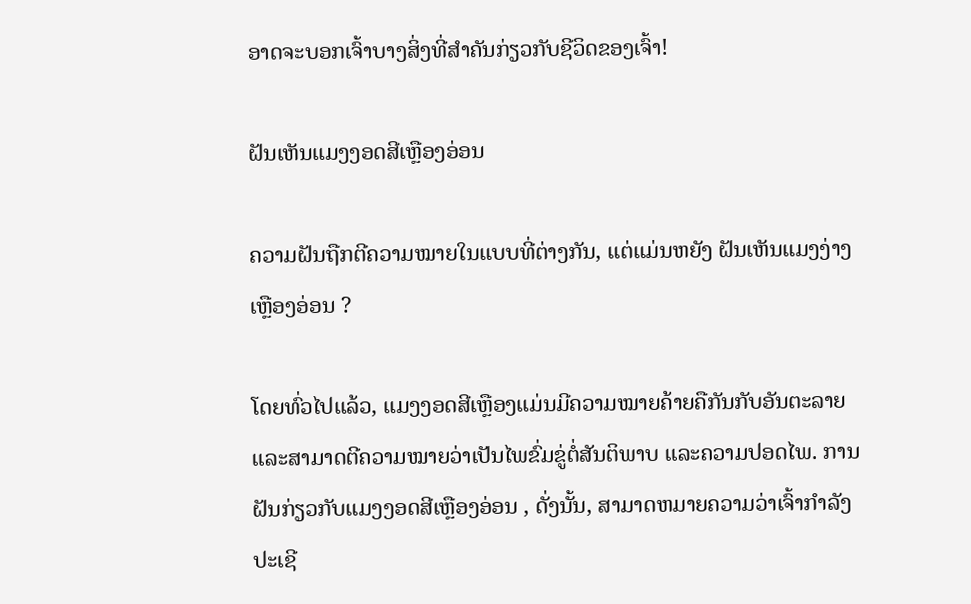ອາດຈະບອກເຈົ້າບາງສິ່ງທີ່ສໍາຄັນກ່ຽວກັບຊີວິດຂອງເຈົ້າ!

ຝັນເຫັນແມງງອດສີເຫຼືອງອ່ອນ

ຄວາມຝັນຖືກຕີຄວາມໝາຍໃນແບບທີ່ຕ່າງກັນ, ແຕ່ແມ່ນຫຍັງ ຝັນເຫັນແມງງ່າງເຫຼືອງອ່ອນ ?

ໂດຍທົ່ວໄປແລ້ວ, ແມງງອດສີເຫຼືອງແມ່ນມີຄວາມໝາຍຄ້າຍຄືກັນກັບອັນຕະລາຍ ແລະສາມາດຕີຄວາມໝາຍວ່າເປັນໄພຂົ່ມຂູ່ຕໍ່ສັນຕິພາບ ແລະຄວາມປອດໄພ. ການຝັນກ່ຽວກັບແມງງອດສີເຫຼືອງອ່ອນ , ດັ່ງນັ້ນ, ສາມາດຫມາຍຄວາມວ່າເຈົ້າກໍາລັງປະເຊີ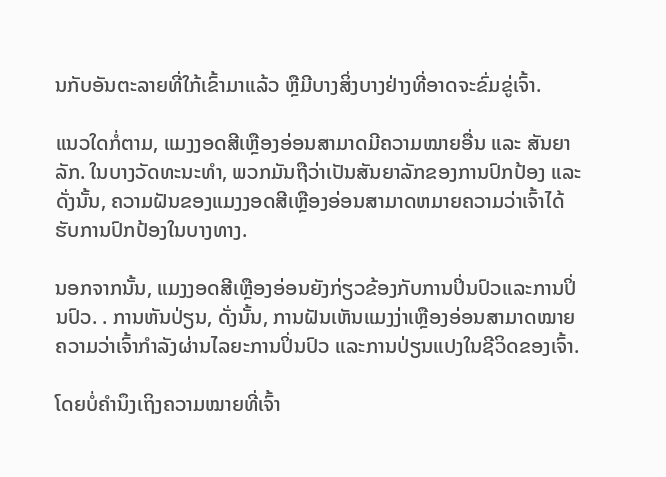ນກັບອັນຕະລາຍທີ່ໃກ້ເຂົ້າມາແລ້ວ ຫຼືມີບາງສິ່ງບາງຢ່າງທີ່ອາດຈະຂົ່ມຂູ່ເຈົ້າ.

ແນວໃດກໍ່ຕາມ, ແມງງອດສີເຫຼືອງອ່ອນສາມາດມີຄວາມໝາຍອື່ນ ແລະ ສັນຍາລັກ. ໃນບາງວັດທະນະທໍາ, ພວກມັນຖືວ່າເປັນສັນຍາລັກຂອງການປົກປ້ອງ ແລະດັ່ງນັ້ນ, ຄວາມຝັນຂອງແມງງອດສີເຫຼືອງອ່ອນສາມາດຫມາຍຄວາມວ່າເຈົ້າໄດ້ຮັບການປົກປ້ອງໃນບາງທາງ.

ນອກຈາກນັ້ນ, ແມງງອດສີເຫຼືອງອ່ອນຍັງກ່ຽວຂ້ອງກັບການປິ່ນປົວແລະການປິ່ນປົວ. . ການຫັນປ່ຽນ, ດັ່ງນັ້ນ, ການຝັນເຫັນແມງງ່າເຫຼືອງອ່ອນສາມາດໝາຍຄວາມວ່າເຈົ້າກໍາລັງຜ່ານໄລຍະການປິ່ນປົວ ແລະການປ່ຽນແປງໃນຊີວິດຂອງເຈົ້າ.

ໂດຍບໍ່ຄໍານຶງເຖິງຄວາມໝາຍທີ່ເຈົ້າ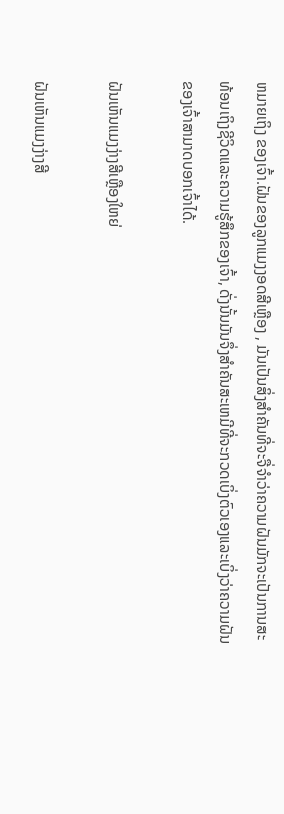ຫມາຍເຖິງ ຂອງເຈົ້າ.ຝັນຂອງລູກແມງງອດສີເຫຼືອງ , ມັນເປັນສິ່ງສໍາຄັນທີ່ຈະຈື່ຈໍາວ່າຄວາມຝັນມັກຈະເປັນການສະທ້ອນເຖິງຊີວິດແລະຄວາມຮູ້ສຶກຂອງເຈົ້າ, ດັ່ງນັ້ນມັນຈຶ່ງສໍາຄັນສະເຫມີທີ່ຈະກວດເບິ່ງຕົວເອງແລະເບິ່ງວ່າຄວາມຝັນຂອງເຈົ້າສາມາດບອກເຈົ້າໄດ້.

ຝັນເຫັນແມງງ່າງສີເຫຼືອງໃຫຍ່

ຝັນເຫັນແມງງ່າງສີ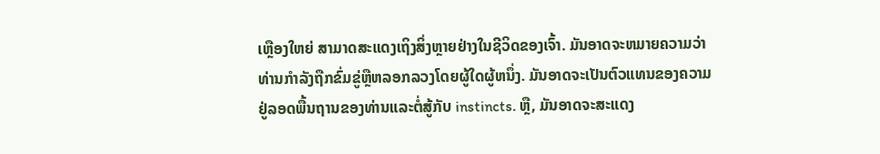ເຫຼືອງໃຫຍ່ ສາມາດສະແດງເຖິງສິ່ງຫຼາຍຢ່າງໃນຊີວິດຂອງເຈົ້າ. ມັນອາດຈະຫມາຍຄວາມວ່າທ່ານກໍາລັງຖືກຂົ່ມຂູ່ຫຼືຫລອກລວງໂດຍຜູ້ໃດຜູ້ຫນຶ່ງ. ມັນອາດຈະເປັນຕົວແທນຂອງຄວາມຢູ່ລອດພື້ນຖານຂອງທ່ານແລະຕໍ່ສູ້ກັບ instincts. ຫຼື, ມັນອາດຈະສະແດງ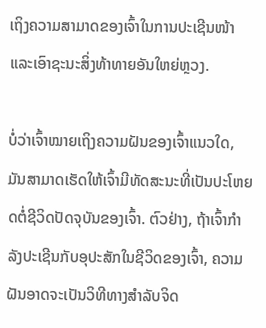ເຖິງຄວາມສາມາດຂອງເຈົ້າໃນການປະເຊີນໜ້າ ແລະເອົາຊະນະສິ່ງທ້າທາຍອັນໃຫຍ່ຫຼວງ.

ບໍ່ວ່າເຈົ້າໝາຍເຖິງຄວາມຝັນຂອງເຈົ້າແນວໃດ, ມັນສາມາດເຮັດໃຫ້ເຈົ້າມີທັດສະນະທີ່ເປັນປະໂຫຍດຕໍ່ຊີວິດປັດຈຸບັນຂອງເຈົ້າ. ຕົວຢ່າງ, ຖ້າເຈົ້າກໍາລັງປະເຊີນກັບອຸປະສັກໃນຊີວິດຂອງເຈົ້າ, ຄວາມຝັນອາດຈະເປັນວິທີທາງສໍາລັບຈິດ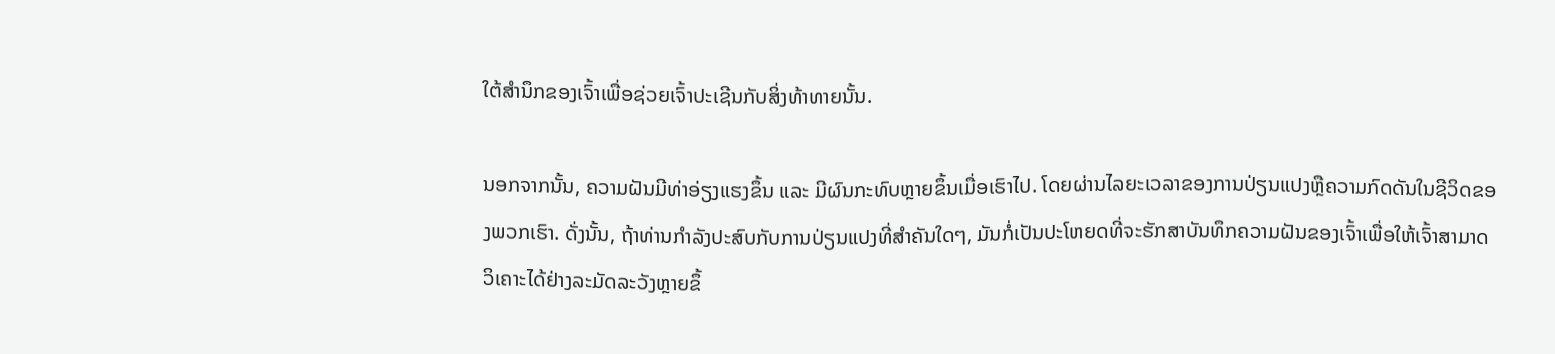ໃຕ້ສໍານຶກຂອງເຈົ້າເພື່ອຊ່ວຍເຈົ້າປະເຊີນກັບສິ່ງທ້າທາຍນັ້ນ.

ນອກຈາກນັ້ນ, ຄວາມຝັນມີທ່າອ່ຽງແຮງຂຶ້ນ ແລະ ມີຜົນກະທົບຫຼາຍຂຶ້ນເມື່ອເຮົາໄປ. ໂດຍຜ່ານໄລຍະເວລາຂອງການປ່ຽນແປງຫຼືຄວາມກົດດັນໃນຊີວິດຂອງພວກເຮົາ. ດັ່ງນັ້ນ, ຖ້າທ່ານກໍາລັງປະສົບກັບການປ່ຽນແປງທີ່ສໍາຄັນໃດໆ, ມັນກໍ່ເປັນປະໂຫຍດທີ່ຈະຮັກສາບັນທຶກຄວາມຝັນຂອງເຈົ້າເພື່ອໃຫ້ເຈົ້າສາມາດວິເຄາະໄດ້ຢ່າງລະມັດລະວັງຫຼາຍຂຶ້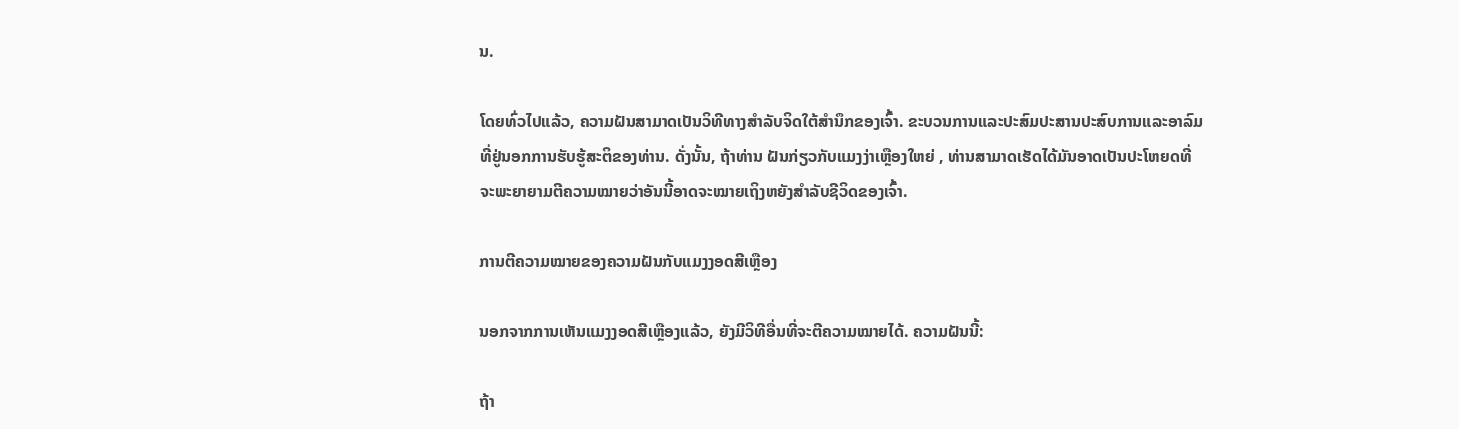ນ.

ໂດຍທົ່ວໄປແລ້ວ, ຄວາມຝັນສາມາດເປັນວິທີທາງສໍາລັບຈິດໃຕ້ສໍານຶກຂອງເຈົ້າ. ຂະບວນການແລະປະສົມປະສານປະສົບການແລະອາລົມທີ່ຢູ່ນອກການຮັບຮູ້ສະຕິຂອງທ່ານ. ດັ່ງນັ້ນ, ຖ້າທ່ານ ຝັນກ່ຽວກັບແມງງ່າເຫຼືອງໃຫຍ່ , ທ່ານສາມາດເຮັດໄດ້ມັນອາດເປັນປະໂຫຍດທີ່ຈະພະຍາຍາມຕີຄວາມໝາຍວ່າອັນນີ້ອາດຈະໝາຍເຖິງຫຍັງສຳລັບຊີວິດຂອງເຈົ້າ.

ການຕີຄວາມໝາຍຂອງຄວາມຝັນກັບແມງງອດສີເຫຼືອງ

ນອກຈາກການເຫັນແມງງອດສີເຫຼືອງແລ້ວ, ຍັງມີວິທີອື່ນທີ່ຈະຕີຄວາມໝາຍໄດ້. ຄວາມຝັນນີ້:

ຖ້າ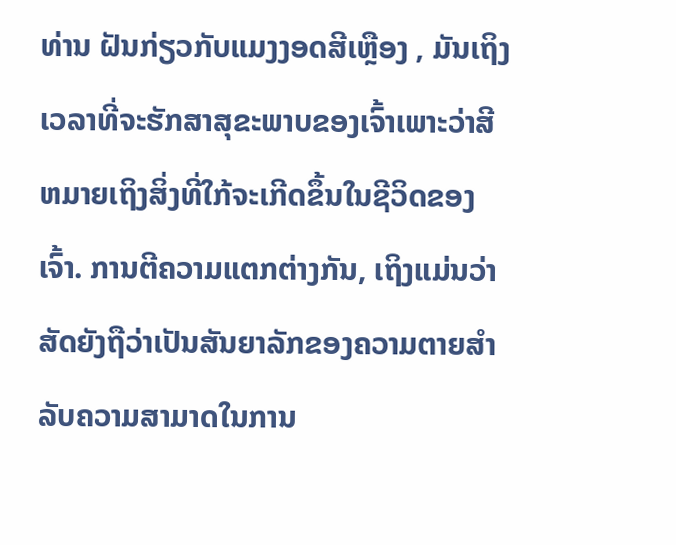ທ່ານ ຝັນກ່ຽວກັບແມງງອດສີເຫຼືອງ , ມັນເຖິງເວລາທີ່ຈະຮັກສາສຸຂະພາບຂອງເຈົ້າເພາະວ່າສີຫມາຍເຖິງສິ່ງທີ່ໃກ້ຈະເກີດຂຶ້ນໃນຊີວິດຂອງເຈົ້າ. ການຕີຄວາມແຕກຕ່າງກັນ, ເຖິງແມ່ນວ່າສັດຍັງຖືວ່າເປັນສັນຍາລັກຂອງຄວາມຕາຍສໍາລັບຄວາມສາມາດໃນການ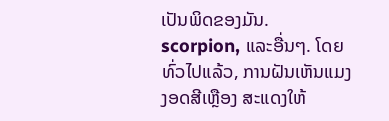ເປັນພິດຂອງມັນ. scorpion, ແລະອື່ນໆ. ໂດຍທົ່ວໄປແລ້ວ, ການຝັນເຫັນແມງງອດສີເຫຼືອງ ສະແດງໃຫ້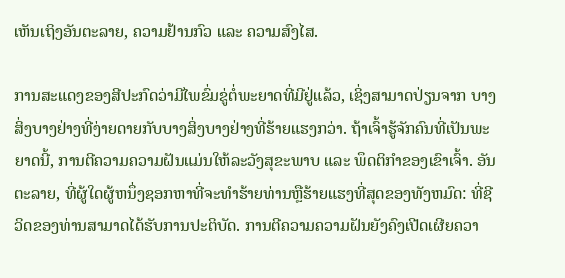ເຫັນເຖິງອັນຕະລາຍ, ຄວາມຢ້ານກົວ ແລະ ຄວາມສົງໄສ.

ການສະແດງຂອງສີປະກົດວ່າມີໄພຂົ່ມຂູ່ຕໍ່ພະຍາດທີ່ມີຢູ່ແລ້ວ, ເຊິ່ງສາມາດປ່ຽນຈາກ ບາງສິ່ງບາງຢ່າງທີ່ງ່າຍດາຍກັບບາງສິ່ງບາງຢ່າງທີ່ຮ້າຍແຮງກວ່າ. ຖ້າເຈົ້າຮູ້ຈັກຄົນທີ່ເປັນພະຍາດນີ້, ການຕີຄວາມຄວາມຝັນແມ່ນໃຫ້ລະວັງສຸຂະພາບ ແລະ ພຶດຕິກຳຂອງເຂົາເຈົ້າ. ອັນຕະລາຍ, ທີ່ຜູ້ໃດຜູ້ຫນຶ່ງຊອກຫາທີ່ຈະທໍາຮ້າຍທ່ານຫຼືຮ້າຍແຮງທີ່ສຸດຂອງທັງຫມົດ: ທີ່ຊີວິດຂອງທ່ານສາມາດໄດ້ຮັບການປະຕິບັດ. ການຕີຄວາມຄວາມຝັນຍັງຄົງເປີດເຜີຍຄວາ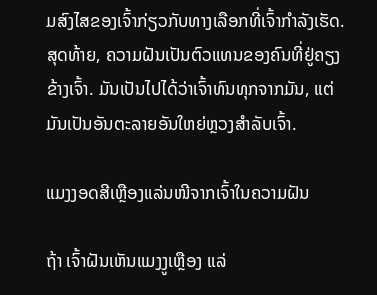ມສົງໄສຂອງເຈົ້າກ່ຽວກັບທາງເລືອກທີ່ເຈົ້າກໍາລັງເຮັດ. ສຸດທ້າຍ, ຄວາມຝັນເປັນຕົວແທນຂອງຄົນທີ່ຢູ່ຄຽງຂ້າງເຈົ້າ. ມັນເປັນໄປໄດ້ວ່າເຈົ້າທົນທຸກຈາກມັນ, ແຕ່ມັນເປັນອັນຕະລາຍອັນໃຫຍ່ຫຼວງສຳລັບເຈົ້າ.

ແມງງອດສີເຫຼືອງແລ່ນໜີຈາກເຈົ້າໃນຄວາມຝັນ

ຖ້າ ເຈົ້າຝັນເຫັນແມງງູເຫຼືອງ ແລ່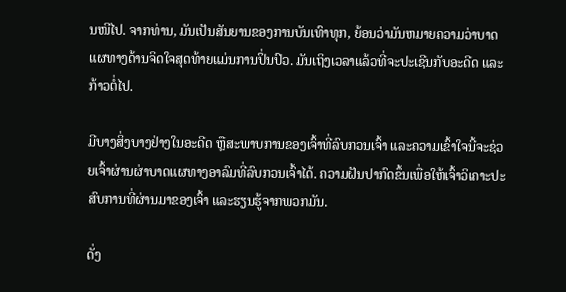ນໜີໄປ. ຈາກທ່ານ, ມັນເປັນສັນຍານຂອງການບັນເທົາທຸກ, ຍ້ອນວ່າມັນຫມາຍຄວາມວ່າບາດແຜທາງດ້ານຈິດໃຈສຸດທ້າຍແມ່ນການປິ່ນປົວ. ມັນເຖິງເວລາແລ້ວທີ່ຈະປະເຊີນກັບອະດີດ ແລະກ້າວຕໍ່ໄປ.

ມີບາງສິ່ງບາງຢ່າງໃນອະດີດ ຫຼືສະພາບການຂອງເຈົ້າທີ່ລົບກວນເຈົ້າ ແລະຄວາມເຂົ້າໃຈນີ້ຈະຊ່ວຍເຈົ້າຜ່ານຜ່າບາດແຜທາງອາລົມທີ່ລົບກວນເຈົ້າໄດ້. ຄວາມຝັນປາກົດຂຶ້ນເພື່ອໃຫ້ເຈົ້າວິເຄາະປະສົບການທີ່ຜ່ານມາຂອງເຈົ້າ ແລະຮຽນຮູ້ຈາກພວກມັນ.

ດັ່ງ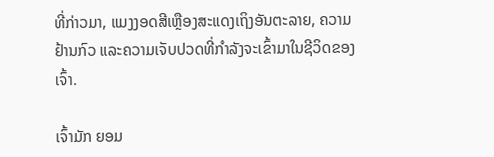ທີ່ກ່າວມາ, ແມງງອດສີເຫຼືອງສະແດງເຖິງອັນຕະລາຍ, ຄວາມຢ້ານກົວ ແລະຄວາມເຈັບປວດທີ່ກຳລັງຈະເຂົ້າມາໃນຊີວິດຂອງເຈົ້າ.

ເຈົ້າມັກ ຍອມ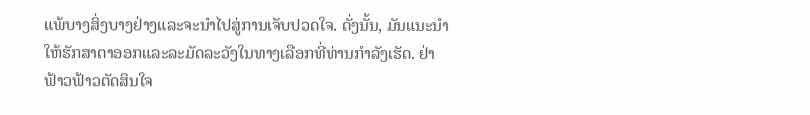ແພ້ບາງສິ່ງບາງຢ່າງແລະຈະນໍາໄປສູ່ການເຈັບປວດໃຈ. ດັ່ງນັ້ນ, ມັນແນະນໍາໃຫ້ຮັກສາຕາອອກແລະລະມັດລະວັງໃນທາງເລືອກທີ່ທ່ານກໍາລັງເຮັດ. ຢ່າຟ້າວຟ້າວຕັດສິນໃຈ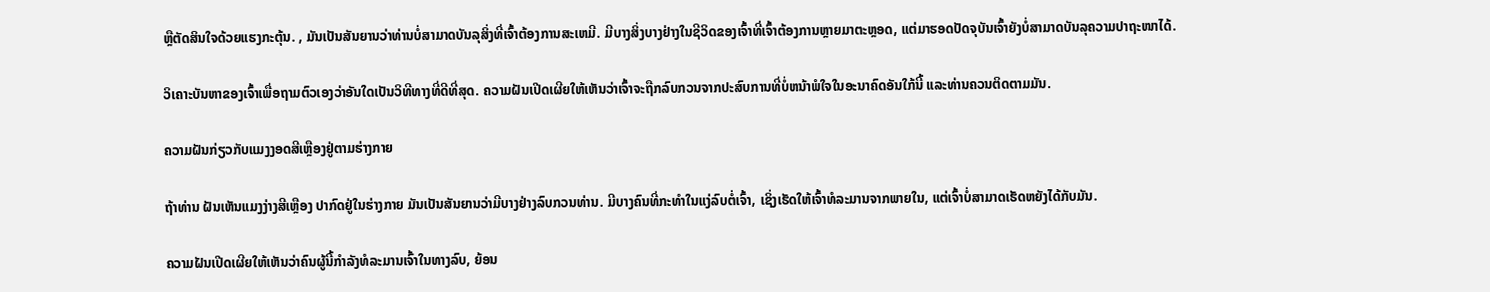ຫຼືຕັດສິນໃຈດ້ວຍແຮງກະຕຸ້ນ. , ມັນເປັນສັນຍານວ່າທ່ານບໍ່ສາມາດບັນລຸສິ່ງທີ່ເຈົ້າຕ້ອງການສະເຫມີ. ມີບາງສິ່ງບາງຢ່າງໃນຊີວິດຂອງເຈົ້າທີ່ເຈົ້າຕ້ອງການຫຼາຍມາຕະຫຼອດ, ແຕ່ມາຮອດປັດຈຸບັນເຈົ້າຍັງບໍ່ສາມາດບັນລຸຄວາມປາຖະໜາໄດ້.

ວິເຄາະບັນຫາຂອງເຈົ້າເພື່ອຖາມຕົວເອງວ່າອັນໃດເປັນວິທີທາງທີ່ດີທີ່ສຸດ. ຄວາມຝັນເປີດເຜີຍໃຫ້ເຫັນວ່າເຈົ້າຈະຖືກລົບກວນຈາກປະສົບການທີ່ບໍ່ຫນ້າພໍໃຈໃນອະນາຄົດອັນໃກ້ນີ້ ແລະທ່ານຄວນຕິດຕາມມັນ.

ຄວາມຝັນກ່ຽວກັບແມງງອດສີເຫຼືອງຢູ່ຕາມຮ່າງກາຍ

ຖ້າທ່ານ ຝັນເຫັນແມງງ່າງສີເຫຼືອງ ປາກົດຢູ່ໃນຮ່າງກາຍ ມັນເປັນສັນຍານວ່າມີບາງຢ່າງລົບກວນທ່ານ. ມີບາງຄົນທີ່ກະທຳໃນແງ່ລົບຕໍ່ເຈົ້າ, ເຊິ່ງເຮັດໃຫ້ເຈົ້າທໍລະມານຈາກພາຍໃນ, ແຕ່ເຈົ້າບໍ່ສາມາດເຮັດຫຍັງໄດ້ກັບມັນ.

ຄວາມຝັນເປີດເຜີຍໃຫ້ເຫັນວ່າຄົນຜູ້ນີ້ກຳລັງທໍລະມານເຈົ້າໃນທາງລົບ, ຍ້ອນ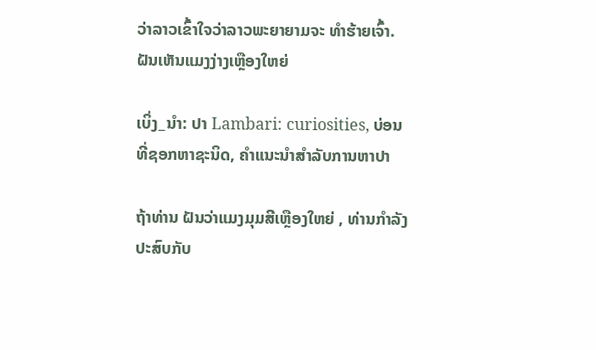ວ່າລາວເຂົ້າໃຈວ່າລາວພະຍາຍາມຈະ ທຳຮ້າຍເຈົ້າ. ຝັນເຫັນແມງງ່າງເຫຼືອງໃຫຍ່

ເບິ່ງ_ນຳ: ປາ Lambari: curiosities, ບ່ອນທີ່ຊອກຫາຊະນິດ, ຄໍາແນະນໍາສໍາລັບການຫາປາ

ຖ້າທ່ານ ຝັນວ່າແມງມຸມສີເຫຼືອງໃຫຍ່ , ທ່ານກໍາລັງປະສົບກັບ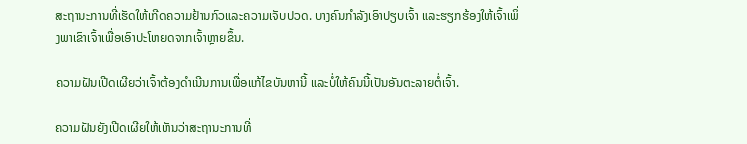ສະຖານະການທີ່ເຮັດໃຫ້ເກີດຄວາມຢ້ານກົວແລະຄວາມເຈັບປວດ. ບາງຄົນກຳລັງເອົາປຽບເຈົ້າ ແລະຮຽກຮ້ອງໃຫ້ເຈົ້າເພິ່ງພາເຂົາເຈົ້າເພື່ອເອົາປະໂຫຍດຈາກເຈົ້າຫຼາຍຂຶ້ນ.

ຄວາມຝັນເປີດເຜີຍວ່າເຈົ້າຕ້ອງດຳເນີນການເພື່ອແກ້ໄຂບັນຫານີ້ ແລະບໍ່ໃຫ້ຄົນນີ້ເປັນອັນຕະລາຍຕໍ່ເຈົ້າ.

ຄວາມຝັນຍັງເປີດເຜີຍໃຫ້ເຫັນວ່າສະຖານະການທີ່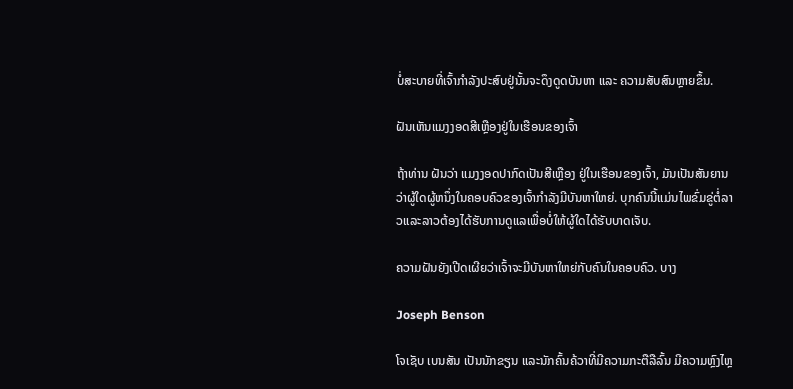ບໍ່ສະບາຍທີ່ເຈົ້າກຳລັງປະສົບຢູ່ນັ້ນຈະດຶງດູດບັນຫາ ແລະ ຄວາມສັບສົນຫຼາຍຂຶ້ນ.

ຝັນເຫັນແມງງອດສີເຫຼືອງຢູ່ໃນເຮືອນຂອງເຈົ້າ

ຖ້າທ່ານ ຝັນວ່າ ແມງງອດປາກົດເປັນສີເຫຼືອງ ຢູ່ໃນເຮືອນຂອງເຈົ້າ, ມັນເປັນສັນຍານວ່າຜູ້ໃດຜູ້ຫນຶ່ງໃນຄອບຄົວຂອງເຈົ້າກໍາລັງມີບັນຫາໃຫຍ່. ບຸກຄົນນີ້ແມ່ນໄພຂົ່ມຂູ່ຕໍ່ລາວແລະລາວຕ້ອງໄດ້ຮັບການດູແລເພື່ອບໍ່ໃຫ້ຜູ້ໃດໄດ້ຮັບບາດເຈັບ.

ຄວາມຝັນຍັງເປີດເຜີຍວ່າເຈົ້າຈະມີບັນຫາໃຫຍ່ກັບຄົນໃນຄອບຄົວ. ບາງ

Joseph Benson

ໂຈເຊັບ ເບນສັນ ເປັນນັກຂຽນ ແລະນັກຄົ້ນຄ້ວາທີ່ມີຄວາມກະຕືລືລົ້ນ ມີຄວາມຫຼົງໄຫຼ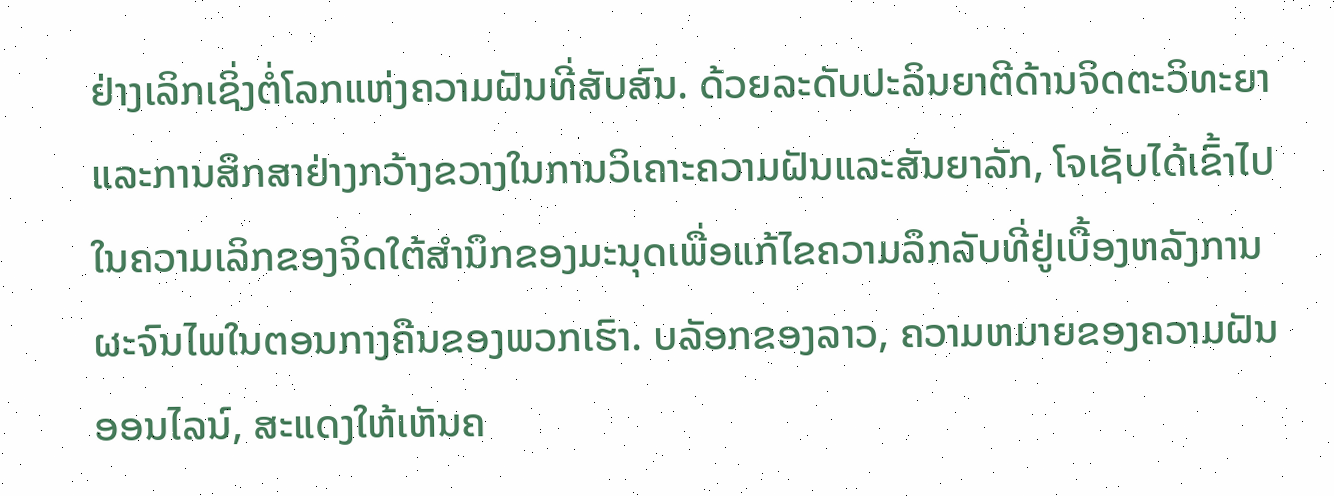ຢ່າງເລິກເຊິ່ງຕໍ່ໂລກແຫ່ງຄວາມຝັນທີ່ສັບສົນ. ດ້ວຍລະດັບປະລິນຍາຕີດ້ານຈິດຕະວິທະຍາແລະການສຶກສາຢ່າງກວ້າງຂວາງໃນການວິເຄາະຄວາມຝັນແລະສັນຍາລັກ, ໂຈເຊັບໄດ້ເຂົ້າໄປໃນຄວາມເລິກຂອງຈິດໃຕ້ສໍານຶກຂອງມະນຸດເພື່ອແກ້ໄຂຄວາມລຶກລັບທີ່ຢູ່ເບື້ອງຫລັງການຜະຈົນໄພໃນຕອນກາງຄືນຂອງພວກເຮົາ. ບລັອກຂອງລາວ, ຄວາມຫມາຍຂອງຄວາມຝັນອອນໄລນ໌, ສະແດງໃຫ້ເຫັນຄ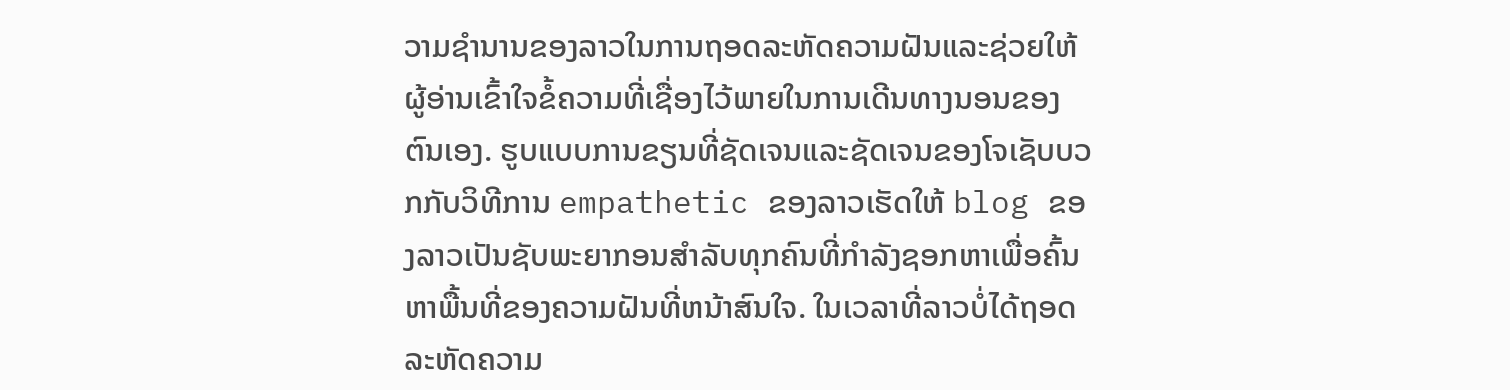ວາມຊໍານານຂອງລາວໃນການຖອດລະຫັດຄວາມຝັນແລະຊ່ວຍໃຫ້ຜູ້ອ່ານເຂົ້າໃຈຂໍ້ຄວາມທີ່ເຊື່ອງໄວ້ພາຍໃນການເດີນທາງນອນຂອງຕົນເອງ. ຮູບແບບການຂຽນທີ່ຊັດເຈນແລະຊັດເຈນຂອງໂຈເຊັບບວກກັບວິທີການ empathetic ຂອງລາວເຮັດໃຫ້ blog ຂອງລາວເປັນຊັບພະຍາກອນສໍາລັບທຸກຄົນທີ່ກໍາລັງຊອກຫາເພື່ອຄົ້ນຫາພື້ນທີ່ຂອງຄວາມຝັນທີ່ຫນ້າສົນໃຈ. ໃນເວລາທີ່ລາວບໍ່ໄດ້ຖອດລະຫັດຄວາມ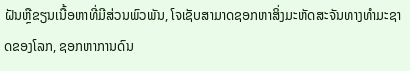ຝັນຫຼືຂຽນເນື້ອຫາທີ່ມີສ່ວນພົວພັນ, ໂຈເຊັບສາມາດຊອກຫາສິ່ງມະຫັດສະຈັນທາງທໍາມະຊາດຂອງໂລກ, ຊອກຫາການດົນ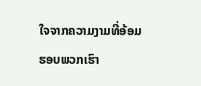ໃຈຈາກຄວາມງາມທີ່ອ້ອມຮອບພວກເຮົາ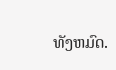ທັງຫມົດ.